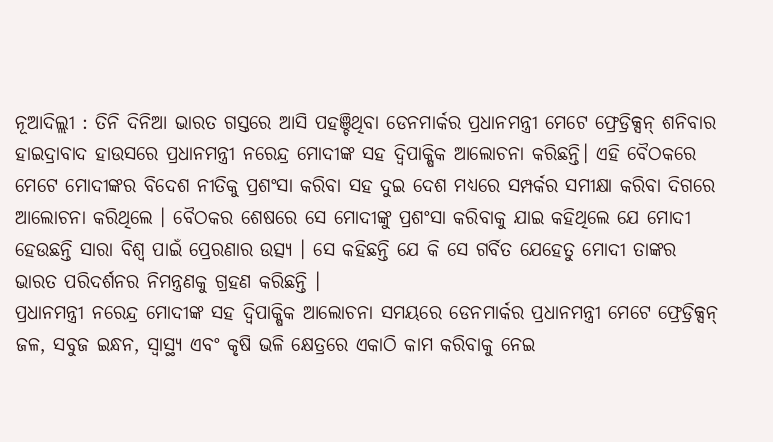ନୂଆଦିଲ୍ଲୀ : ତିନି ଦିନିଆ ଭାରତ ଗସ୍ତରେ ଆସି ପହଞ୍ଚିଥିବା ଡେନମାର୍କର ପ୍ରଧାନମନ୍ତ୍ରୀ ମେଟେ ଫ୍ରେଡ୍ରିକ୍ସନ୍ ଶନିବାର ହାଇଦ୍ରାବାଦ ହାଉସରେ ପ୍ରଧାନମନ୍ତ୍ରୀ ନରେନ୍ଦ୍ର ମୋଦୀଙ୍କ ସହ ଦ୍ୱିପାକ୍ଷିକ ଆଲୋଚନା କରିଛନ୍ତି। ଏହି ବୈଠକରେ ମେଟେ ମୋଦୀଙ୍କର ବିଦେଶ ନୀତିକୁ ପ୍ରଶଂସା କରିବା ସହ ଦୁଇ ଦେଶ ମଧ୍ୟରେ ସମ୍ପର୍କର ସମୀକ୍ଷା କରିବା ଦିଗରେ ଆଲୋଚନା କରିଥିଲେ । ବୈଠକର ଶେଷରେ ସେ ମୋଦୀଙ୍କୁ ପ୍ରଶଂସା କରିବାକୁ ଯାଇ କହିଥିଲେ ଯେ ମୋଦୀ ହେଉଛନ୍ତି ସାରା ବିଶ୍ୱ ପାଇଁ ପ୍ରେରଣାର ଉତ୍ସ୍ୟ । ସେ କହିଛନ୍ତି ଯେ କି ସେ ଗର୍ବିତ ଯେହେତୁ ମୋଦୀ ତାଙ୍କର ଭାରତ ପରିଦର୍ଶନର ନିମନ୍ତ୍ରଣକୁ ଗ୍ରହଣ କରିଛନ୍ତି ।
ପ୍ରଧାନମନ୍ତ୍ରୀ ନରେନ୍ଦ୍ର ମୋଦୀଙ୍କ ସହ ଦ୍ୱିପାକ୍ଷିକ ଆଲୋଚନା ସମୟରେ ଡେନମାର୍କର ପ୍ରଧାନମନ୍ତ୍ରୀ ମେଟେ ଫ୍ରେଡ୍ରିକ୍ସନ୍ ଜଳ, ସବୁଜ ଇନ୍ଧନ, ସ୍ୱାସ୍ଥ୍ୟ ଏବଂ କୃଷି ଭଳି କ୍ଷେତ୍ରରେ ଏକାଠି କାମ କରିବାକୁ ନେଇ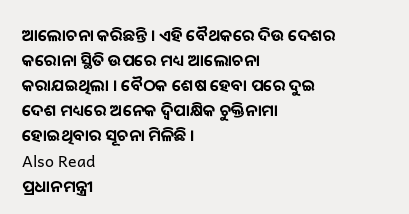ଆଲୋଚନା କରିଛନ୍ତି । ଏହି ବୈଥକରେ ଦିଉ ଦେଶର କରୋନା ସ୍ଥିତି ଉପରେ ମଧ୍ୟ ଆଲୋଚନା କରାଯଇଥିଲା । ବୈଠକ ଶେଷ ହେବା ପରେ ଦୁଇ ଦେଶ ମଧ୍ୟରେ ଅନେକ ଦ୍ୱିପାକ୍ଷିକ ଚୁକ୍ତିନାମା ହୋଇଥିବାର ସୂଚନା ମିଳିଛି ।
Also Read
ପ୍ରଧାନମନ୍ତ୍ରୀ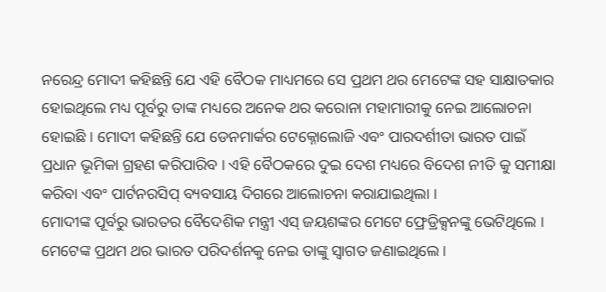ନରେନ୍ଦ୍ର ମୋଦୀ କହିଛନ୍ତି ଯେ ଏହି ବୈଠକ ମାଧ୍ୟମରେ ସେ ପ୍ରଥମ ଥର ମେଟେଙ୍କ ସହ ସାକ୍ଷାତକାର ହୋଇଥିଲେ ମଧ୍ୟ ପୂର୍ବରୁ ତାଙ୍କ ମଧ୍ୟରେ ଅନେକ ଥର କରୋନା ମହାମାରୀକୁ ନେଇ ଆଲୋଚନା ହୋଇଛି । ମୋଦୀ କହିଛନ୍ତି ଯେ ଡେନମାର୍କର ଟେକ୍ନୋଲୋଜି ଏବଂ ପାରଦର୍ଶୀତା ଭାରତ ପାଇଁ ପ୍ରଧାନ ଭୂମିକା ଗ୍ରହଣ କରିପାରିବ । ଏହି ବୈଠକରେ ଦୁଇ ଦେଶ ମଧ୍ୟରେ ବିଦେଶ ନୀତି କୁ ସମୀକ୍ଷା କରିବା ଏବଂ ପାର୍ଟନରସିପ୍ ବ୍ୟବସାୟ ଦିଗରେ ଆଲୋଚନା କରାଯାଇଥିଲା ।
ମୋଦୀଙ୍କ ପୂର୍ବରୁ ଭାରତର ବୈଦେଶିକ ମନ୍ତ୍ରୀ ଏସ୍ ଜୟଶଙ୍କର ମେଟେ ଫ୍ରେଡ୍ରିକ୍ସନଙ୍କୁ ଭେଟିଥିଲେ । ମେଟେଙ୍କ ପ୍ରଥମ ଥର ଭାରତ ପରିଦର୍ଶନକୁ ନେଇ ତାଙ୍କୁ ସ୍ୱାଗତ ଜଣାଇଥିଲେ ।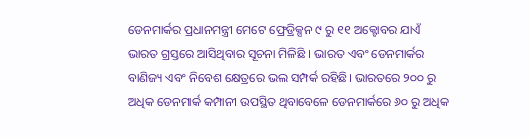ଡେନମାର୍କର ପ୍ରଧାନମନ୍ତ୍ରୀ ମେଟେ ଫ୍ରେଡ୍ରିକ୍ସନ ୯ ରୁ ୧୧ ଅକ୍ଟୋବର ଯାଏଁ ଭାରତ ଗ୍ରସ୍ତରେ ଆସିଥିବାର ସୂଚନା ମିଳିଛି । ଭାରତ ଏବଂ ଡେନମାର୍କର ବାଣିଜ୍ୟ ଏବଂ ନିବେଶ କ୍ଷେତ୍ରରେ ଭଲ ସମ୍ପର୍କ ରହିଛି। ଭାରତରେ ୨୦୦ ରୁ ଅଧିକ ଡେନମାର୍କ କମ୍ପାନୀ ଉପସ୍ଥିତ ଥିବାବେଳେ ଡେନମାର୍କରେ ୬୦ ରୁ ଅଧିକ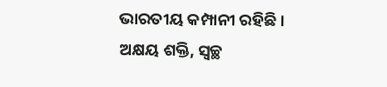ଭାରତୀୟ କମ୍ପାନୀ ରହିଛି । ଅକ୍ଷୟ ଶକ୍ତି, ସ୍ୱଚ୍ଛ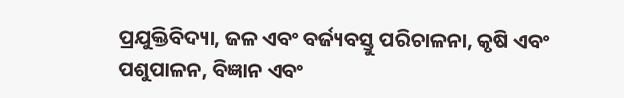ପ୍ରଯୁକ୍ତିବିଦ୍ୟା, ଜଳ ଏବଂ ବର୍ଜ୍ୟବସ୍ତୁ ପରିଚାଳନା, କୃଷି ଏବଂ ପଶୁପାଳନ, ବିଜ୍ଞାନ ଏବଂ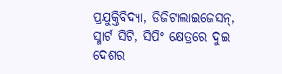ପ୍ରଯୁକ୍ତିବିଦ୍ୟା, ଡିଜିଟାଲାଇଜେସନ୍, ସ୍ମାର୍ଟ ସିଟି, ସିପିଂ କ୍ଷେତ୍ରରେ ଦୁଇ ଦେଶର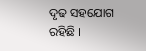ଦୃଢ ସହଯୋଗ ରହିଛି ।